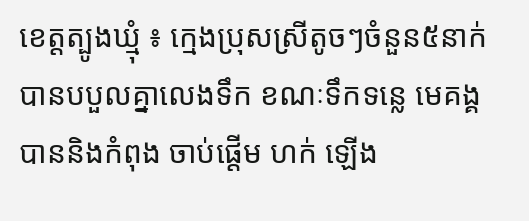ខេត្តត្បូងឃ្មុំ ៖ ក្មេងប្រុសស្រីតូចៗចំនួន៥នាក់ បានបបួលគ្នាលេងទឹក ខណៈទឹកទន្លេ មេគង្គ បាននិងកំពុង ចាប់ផ្ដើម ហក់ ឡើង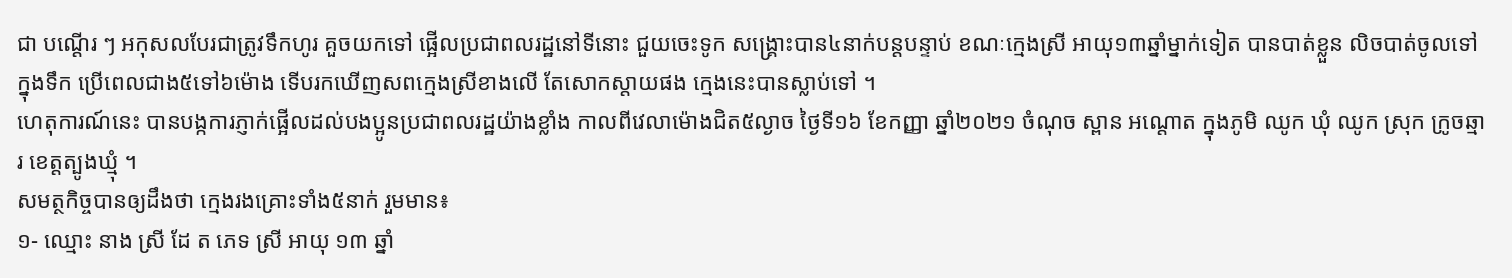ជា បណ្ដើរ ៗ អកុសលបែរជាត្រូវទឹកហូរ គួចយកទៅ ផ្អើលប្រជាពលរដ្ឋនៅទីនោះ ជួយចេះទូក សង្គ្រោះបាន៤នាក់បន្តបន្ទាប់ ខណៈក្មេងស្រី អាយុ១៣ឆ្នាំម្នាក់ទៀត បានបាត់ខ្លួន លិចបាត់ចូលទៅក្នុងទឹក ប្រើពេលជាង៥ទៅ៦ម៉ោង ទើបរកឃើញសពក្មេងស្រីខាងលើ តែសោកស្តាយផង ក្មេងនេះបានស្លាប់ទៅ ។
ហេតុការណ៍នេះ បានបង្កការភ្ញាក់ផ្អើលដល់បងប្អូនប្រជាពលរដ្ឋយ៉ាងខ្លាំង កាលពីវេលាម៉ោងជិត៥ល្ងាច ថ្ងៃទី១៦ ខែកញ្ញា ឆ្នាំ២០២១ ចំណុច ស្ពាន អណ្តោត ក្នុងភូមិ ឈូក ឃុំ ឈូក ស្រុក ក្រូចឆ្មារ ខេត្តត្បូងឃ្មុំ ។
សមត្ថកិច្ចបានឲ្យដឹងថា ក្មេងរងគ្រោះទាំង៥នាក់ រួមមាន៖
១- ឈ្មោះ នាង ស្រី ដែ ត ភេទ ស្រី អាយុ ១៣ ឆ្នាំ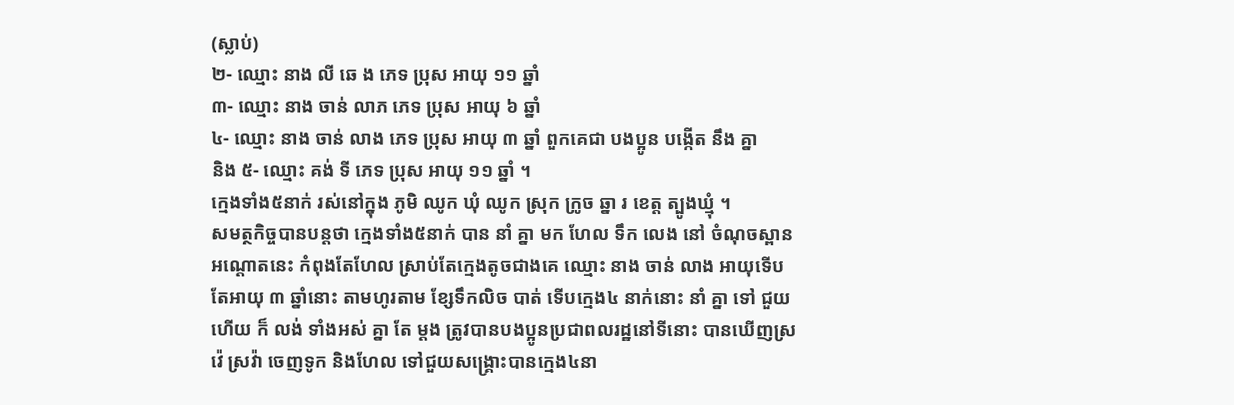(ស្លាប់)
២- ឈ្មោះ នាង លី ឆេ ង ភេទ ប្រុស អាយុ ១១ ឆ្នាំ
៣- ឈ្មោះ នាង ចាន់ លាភ ភេទ ប្រុស អាយុ ៦ ឆ្នាំ
៤- ឈ្មោះ នាង ចាន់ លាង ភេទ ប្រុស អាយុ ៣ ឆ្នាំ ពួកគេជា បងប្អូន បង្កើត នឹង គ្នា
និង ៥- ឈ្មោះ គង់ ទី ភេទ ប្រុស អាយុ ១១ ឆ្នាំ ។
ក្មេងទាំង៥នាក់ រស់នៅក្នុង ភូមិ ឈូក ឃុំ ឈូក ស្រុក ក្រូច ឆ្នា រ ខេត្ត ត្បូងឃ្មុំ ។
សមត្ថកិច្ចបានបន្តថា ក្មេងទាំង៥នាក់ បាន នាំ គ្នា មក ហែល ទឹក លេង នៅ ចំណុចស្ពាន អណ្តោតនេះ កំពុងតែហែល ស្រាប់តែក្មេងតូចជាងគេ ឈ្មោះ នាង ចាន់ លាង អាយុទើបតែអាយុ ៣ ឆ្នាំនោះ តាមហូរតាម ខ្សែទឹកលិច បាត់ ទើបក្មេង៤ នាក់នោះ នាំ គ្នា ទៅ ជួយ ហើយ ក៏ លង់ ទាំងអស់ គ្នា តែ ម្តង ត្រូវបានបងប្អូនប្រជាពលរដ្ឋនៅទីនោះ បានឃើញស្រវ៉េ ស្រវ៉ា ចេញទូក និងហែល ទៅជួយសង្គ្រោះបានក្មេង៤នា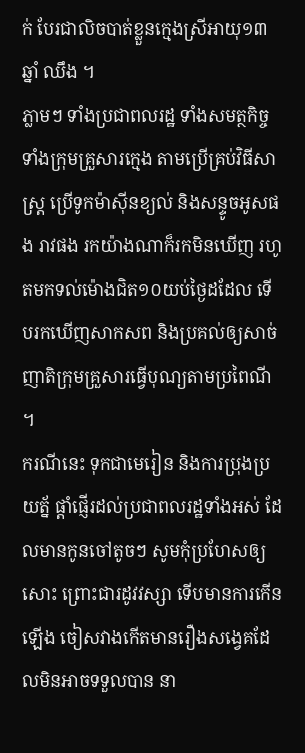ក់ បែរជាលិចបាត់ខ្លួនក្មេងស្រីអាយុ១៣ឆ្នាំ ឈឹង ។
ភ្លាមៗ ទាំងប្រជាពលរដ្ឋ ទាំងសមត្ថកិច្ច ទាំងក្រុមគ្រួសារក្មេង តាមប្រើគ្រប់វិធីសាស្ត្រ ប្រើទូកម៉ាស៊ីនខ្យល់ និងសន្ទូចអូសផង រាវផង រកយ៉ាងណាក៏រកមិនឃើញ រហូតមកទល់ម៉ោងជិត១០យប់ថ្ងៃដដែល ទើបរកឃើញសាកសព និងប្រគល់ឲ្យសាច់ញាតិក្រុមគ្រួសារធ្វើបុណ្យតាមប្រពៃណី ។
ករណីនេះ ទុកជាមេរៀន និងការប្រុងប្រយត្ន័ ផ្តាំផ្ញើរដល់ប្រជាពលរដ្ឋទាំងអស់ ដែលមានកូនចៅតូចៗ សូមកុំប្រហែសឲ្យសោះ ព្រោះជារដូវវស្សា ទើបមានការកើនឡើង ចៀសវាងកើតមានរឿងសង្វេគដែលមិនអាចទទួលបាន នា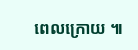ពេលក្រោយ ៕